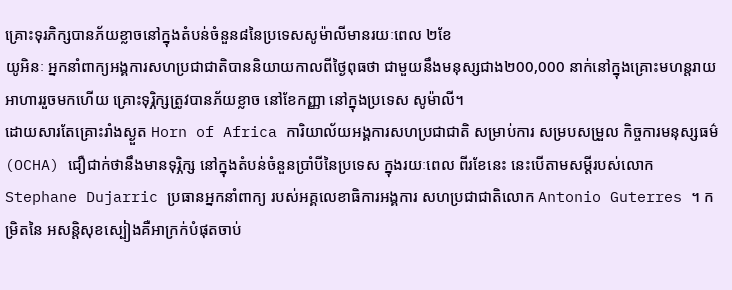គ្រោះទុរភិក្សបានភ័យខ្លាចនៅក្នុងតំបន់ចំនួន៨នៃប្រទេសសូម៉ាលីមានរយៈពេល ២ខែ
យូអិនៈ អ្នកនាំពាក្យអង្គការសហប្រជាជាតិបាននិយាយកាលពីថ្ងៃពុធថា ជាមួយនឹងមនុស្សជាង២00,000 នាក់នៅក្នុងគ្រោះមហន្តរាយអាហាររួចមកហើយ គ្រោះទុរ្ភិក្សត្រូវបានភ័យខ្លាច នៅខែកញ្ញា នៅក្នុងប្រទេស សូម៉ាលី។
ដោយសារតែគ្រោះរាំងស្ងួត Horn of Africa ការិយាល័យអង្គការសហប្រជាជាតិ សម្រាប់ការ សម្របសម្រួល កិច្ចការមនុស្សធម៌ (OCHA) ជឿជាក់ថានឹងមានទុរ្ភិក្ស នៅក្នុងតំបន់ចំនួនប្រាំបីនៃប្រទេស ក្នុងរយៈពេល ពីរខែនេះ នេះបើតាមសម្តីរបស់លោក Stephane Dujarric ប្រធានអ្នកនាំពាក្យ របស់អគ្គលេខាធិការអង្គការ សហប្រជាជាតិលោក Antonio Guterres ។ កម្រិតនៃ អសន្តិសុខស្បៀងគឺអាក្រក់បំផុតចាប់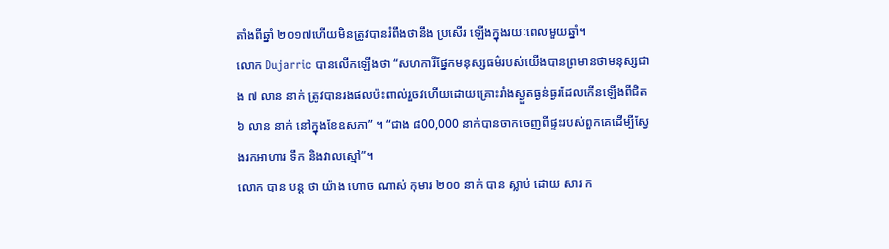តាំងពីឆ្នាំ ២០១៧ហើយមិនត្រូវបានរំពឹងថានឹង ប្រសើរ ឡើងក្នុងរយៈពេលមួយឆ្នាំ។
លោក Dujarric បានលើកឡើងថា “សហការីផ្នែកមនុស្សធម៌របស់យើងបានព្រមានថាមនុស្សជាង ៧ លាន នាក់ ត្រូវបានរងផលប៉ះពាល់រួចវហើយដោយគ្រោះរាំងស្ងួតធ្ងន់ធ្ងរដែលកើនឡើងពីជិត ៦ លាន នាក់ នៅក្នុងខែឧសភា” ។ “ជាង ៨00,000 នាក់បានចាកចេញពីផ្ទះរបស់ពួកគេដើម្បីស្វែងរកអាហារ ទឹក និងវាលស្មៅ”។
លោក បាន បន្ត ថា យ៉ាង ហោច ណាស់ កុមារ ២០០ នាក់ បាន ស្លាប់ ដោយ សារ ក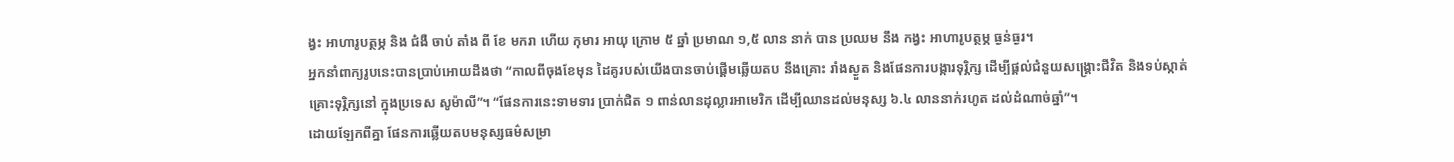ង្វះ អាហារូបត្ថម្ភ និង ជំងឺ ចាប់ តាំង ពី ខែ មករា ហើយ កុមារ អាយុ ក្រោម ៥ ឆ្នាំ ប្រមាណ ១,៥ លាន នាក់ បាន ប្រឈម នឹង កង្វះ អាហារូបត្ថម្ភ ធ្ងន់ធ្ងរ។
អ្នកនាំពាក្យរូបនេះបានប្រាប់អោយដឹងថា “កាលពីចុងខែមុន ដៃគូរបស់យើងបានចាប់ផ្តើមឆ្លើយតប នឹងគ្រោះ រាំងស្ងួត និងផែនការបង្ការទុរ្ភិក្ស ដើម្បីផ្តល់ជំនួយសង្គ្រោះជីវិត និងទប់ស្កាត់គ្រោះទុរ្ភិក្សនៅ ក្នុងប្រទេស សូម៉ាលី”។ “ផែនការនេះទាមទារ ប្រាក់ជិត ១ ពាន់លានដុល្លារអាមេរិក ដើម្បីឈានដល់មនុស្ស ៦.៤ លាននាក់រហូត ដល់ដំណាច់ឆ្នាំ”។
ដោយឡែកពីគ្នា ផែនការឆ្លើយតបមនុស្សធម៌សម្រា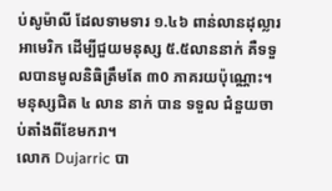ប់សូម៉ាលី ដែលទាមទារ ១.៤៦ ពាន់លានដុល្លារ អាមេរិក ដើម្បីជួយមនុស្ស ៥.៥លាននាក់ គឺទទួលបានមូលនិធិត្រឹមតែ ៣0 ភាគរយប៉ុណ្ណោះ។ មនុស្សជិត ៤ លាន នាក់ បាន ទទួល ជំនួយចាប់តាំងពីខែមករា។
លោក Dujarric បា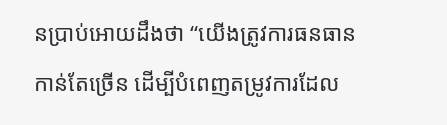នប្រាប់អោយដឹងថា “យើងត្រូវការធនធានកាន់តែច្រើន ដើម្បីបំពេញតម្រូវការដែល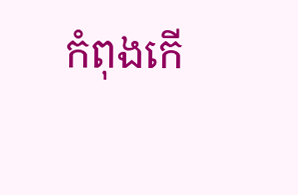កំពុងកើ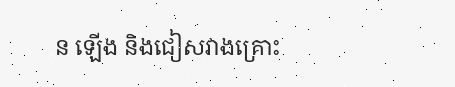ន ឡើង និងជៀសវាងគ្រោះ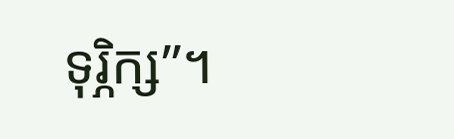ទុរ្ភិក្ស”។